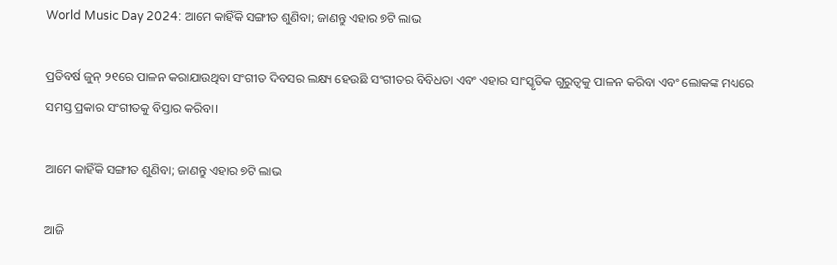World Music Day 2024: ଆମେ କାହିଁକି ସଙ୍ଗୀତ ଶୁଣିବା; ଜାଣନ୍ତୁ ଏହାର ୭ଟି ଲାଭ

ପ୍ରତିବର୍ଷ ଜୁନ୍ ୨୧ରେ ପାଳନ କରାଯାଉଥିବା ସଂଗୀତ ଦିବସର ଲକ୍ଷ୍ୟ ହେଉଛି ସଂଗୀତର ବିବିଧତା ଏବଂ ଏହାର ସାଂସ୍କୃତିକ ଗୁରୁତ୍ୱକୁ ପାଳନ କରିବା ଏବଂ ଲୋକଙ୍କ ମଧ୍ୟରେ ସମସ୍ତ ପ୍ରକାର ସଂଗୀତକୁ ବିସ୍ତାର କରିବା।

ଆମେ କାହିଁକି ସଙ୍ଗୀତ ଶୁଣିବା; ଜାଣନ୍ତୁ ଏହାର ୭ଟି ଲାଭ

ଆଜି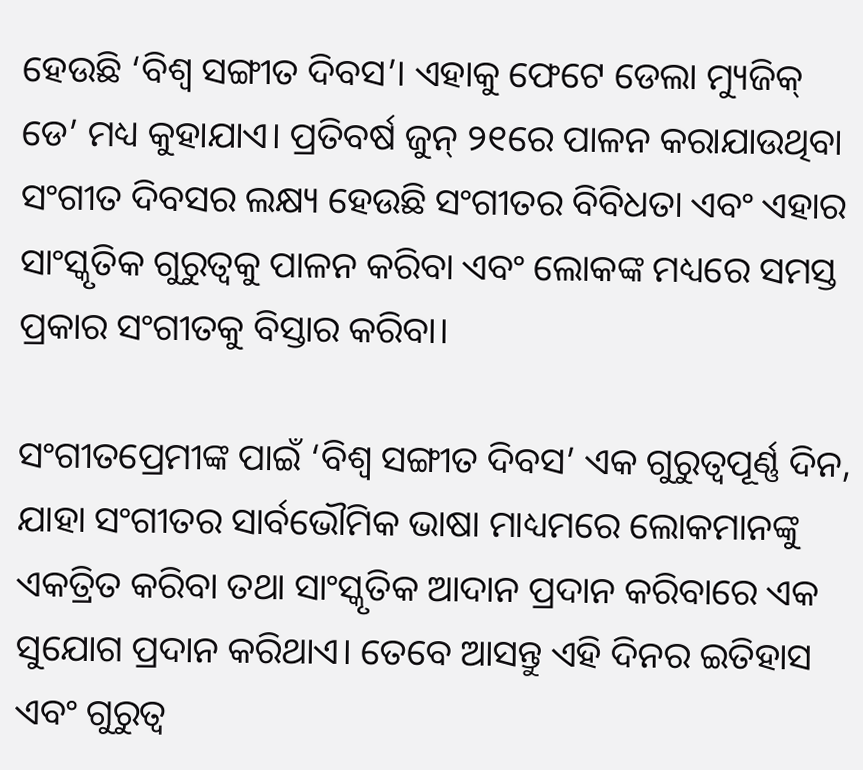ହେଉଛି ‘ବିଶ୍ୱ ସଙ୍ଗୀତ ଦିବସ’। ଏହାକୁ ଫେଟେ ଡେଲା ମ୍ୟୁଜିକ୍ ଡେ’ ମଧ୍ୟ କୁହାଯାଏ। ପ୍ରତିବର୍ଷ ଜୁନ୍ ୨୧ରେ ପାଳନ କରାଯାଉଥିବା ସଂଗୀତ ଦିବସର ଲକ୍ଷ୍ୟ ହେଉଛି ସଂଗୀତର ବିବିଧତା ଏବଂ ଏହାର ସାଂସ୍କୃତିକ ଗୁରୁତ୍ୱକୁ ପାଳନ କରିବା ଏବଂ ଲୋକଙ୍କ ମଧ୍ୟରେ ସମସ୍ତ ପ୍ରକାର ସଂଗୀତକୁ ବିସ୍ତାର କରିବା।

ସଂଗୀତପ୍ରେମୀଙ୍କ ପାଇଁ ‘ବିଶ୍ୱ ସଙ୍ଗୀତ ଦିବସ’ ଏକ ଗୁରୁତ୍ୱପୂର୍ଣ୍ଣ ଦିନ, ଯାହା ସଂଗୀତର ସାର୍ବଭୌମିକ ଭାଷା ମାଧ୍ୟମରେ ଲୋକମାନଙ୍କୁ ଏକତ୍ରିତ କରିବା ତଥା ସାଂସ୍କୃତିକ ଆଦାନ ପ୍ରଦାନ କରିବାରେ ଏକ ସୁଯୋଗ ପ୍ରଦାନ କରିଥାଏ। ତେବେ ଆସନ୍ତୁ ଏହି ଦିନର ଇତିହାସ ଏବଂ ଗୁରୁତ୍ୱ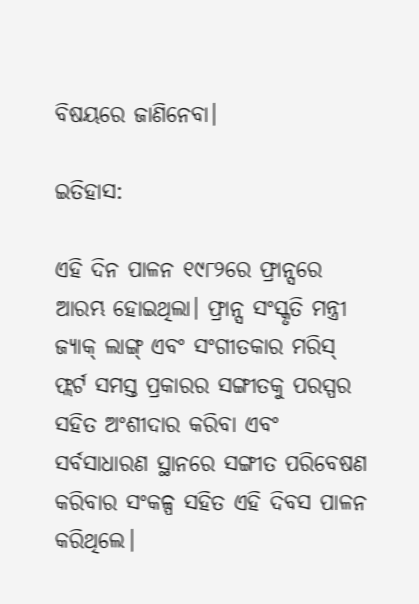ବିଷୟରେ ଜାଣିନେବା।

ଇତିହାସ:

ଏହି ଦିନ ପାଳନ ୧୯୮୨ରେ ଫ୍ରାନ୍ସରେ ଆରମ୍ଭ ହୋଇଥିଲା। ଫ୍ରାନ୍ସ ସଂସ୍କୃତି ମନ୍ତ୍ରୀ ଜ୍ୟାକ୍‌ ଲାଙ୍ଗ୍‌ ଏବଂ ସଂଗୀତକାର ମରିସ୍‌ ଫ୍ଲର୍ଟ ସମସ୍ତ ପ୍ରକାରର ସଙ୍ଗୀତକୁ ପରସ୍ପର ସହିତ ଅଂଶୀଦାର କରିବା ଏବଂ ସର୍ବସାଧାରଣ ସ୍ଥାନରେ ସଙ୍ଗୀତ ପରିବେଷଣ କରିବାର ସଂକଳ୍ପ ସହିତ ଏହି ଦିବସ ପାଳନ କରିଥିଲେ।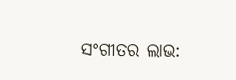ସଂଗୀତର ଲାଭ: